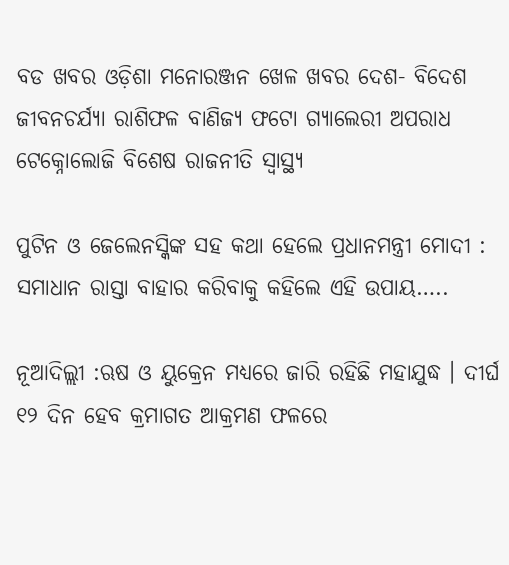ବଡ ଖବର ଓଡ଼ିଶା ମନୋରଞ୍ଜନ ଖେଳ ଖବର ଦେଶ- ବିଦେଶ ଜୀବନଚର୍ଯ୍ୟା ରାଶିଫଳ ବାଣିଜ୍ୟ ଫଟୋ ଗ୍ୟାଲେରୀ ଅପରାଧ ଟେକ୍ନୋଲୋଜି ବିଶେଷ ରାଜନୀତି ସ୍ଵାସ୍ଥ୍ୟ

ପୁଟିନ ଓ ଜେଲେନସ୍କିଙ୍କ ସହ କଥା ହେଲେ ପ୍ରଧାନମନ୍ତ୍ରୀ ମୋଦୀ : ସମାଧାନ ରାସ୍ତା ବାହାର କରିବାକୁ କହିଲେ ଏହି ଉପାୟ…..

ନୂଆଦିଲ୍ଲୀ :ଋଷ ଓ ୟୁକ୍ରେନ ମଧ୍ୟରେ ଜାରି ରହିଛି ମହାଯୁଦ୍ଧ । ଦୀର୍ଘ ୧୨ ଦିନ ହେବ କ୍ରମାଗତ ଆକ୍ରମଣ ଫଳରେ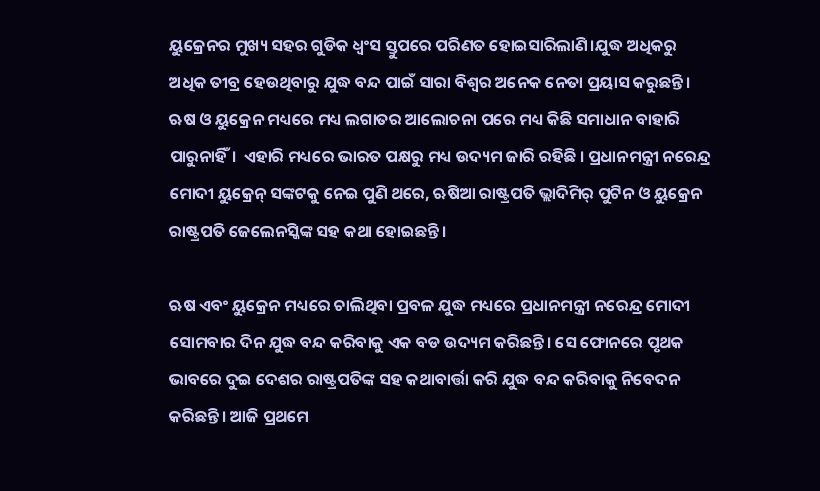ୟୁକ୍ରେନର ମୁଖ୍ୟ ସହର ଗୁଡିକ ଧ୍ୱଂସ ସ୍ତୁପରେ ପରିଣତ ହୋଇସାରିଲାଣି।ଯୁଦ୍ଧ ଅଧିକରୁ ଅଧିକ ତୀବ୍ର ହେଉଥିବାରୁ ଯୁଦ୍ଧ ବନ୍ଦ ପାଇଁ ସାରା ବିଶ୍ବର ଅନେକ ନେତା ପ୍ରୟାସ କରୁଛନ୍ତି। ଋଷ ଓ ୟୁକ୍ରେନ ମଧ୍ୟରେ ମଧ୍ୟ ଲଗାତର ଆଲୋଚନା ପରେ ମଧ୍ୟ କିଛି ସମାଧାନ ବାହାରି ପାରୁନାହିଁ।  ଏହାରି ମଧ୍ୟରେ ଭାରତ ପକ୍ଷରୁ ମଧ୍ୟ ଉଦ୍ୟମ ଜାରି ରହିଛି । ପ୍ରଧାନମନ୍ତ୍ରୀ ନରେନ୍ଦ୍ର ମୋଦୀ ୟୁକ୍ରେନ୍‌ ସଙ୍କଟକୁ ନେଇ ପୁଣି ଥରେ, ଋଷିଆ ରାଷ୍ଟ୍ରପତି ଭ୍ଲାଦିମିର୍ ପୁଟିନ ଓ ୟୁକ୍ରେନ ରାଷ୍ଟ୍ରପତି ଜେଲେନସ୍କିଙ୍କ ସହ କଥା ହୋଇଛନ୍ତି।

ଋଷ ଏବଂ ୟୁକ୍ରେନ ମଧ୍ୟରେ ଚାଲିଥିବା ପ୍ରବଳ ଯୁଦ୍ଧ ମଧ୍ୟରେ ପ୍ରଧାନମନ୍ତ୍ରୀ ନରେନ୍ଦ୍ର ମୋଦୀ ସୋମବାର ଦିନ ଯୁଦ୍ଧ ବନ୍ଦ କରିବାକୁ ଏକ ବଡ ଉଦ୍ୟମ କରିଛନ୍ତି। ସେ ଫୋନରେ ପୃଥକ ଭାବରେ ଦୁଇ ଦେଶର ରାଷ୍ଟ୍ରପତିଙ୍କ ସହ କଥାବାର୍ତ୍ତା କରି ଯୁଦ୍ଧ ବନ୍ଦ କରିବାକୁ ନିବେଦନ କରିଛନ୍ତି। ଆଜି ପ୍ରଥମେ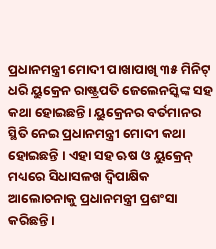ପ୍ରଧାନମନ୍ତ୍ରୀ ମୋଦୀ ପାଖାପାଖି ୩୫ ମିନିଟ୍ ଧରି ୟୁକ୍ରେନ ରାଷ୍ଟ୍ରପତି ଜେଲେନସ୍କିଙ୍କ ସହ କଥା ହୋଇଛନ୍ତି। ୟୁକ୍ରେନର ବର୍ତମାନର ସ୍ଥିତି ନେଇ ପ୍ରଧାନମନ୍ତ୍ରୀ ମୋଦୀ କଥା ହୋଇଛନ୍ତି । ଏହା ସହ ଋଷ ଓ ୟୁକ୍ରେନ୍ ମଧ୍ୟରେ ସିଧାସଳଖ ଦ୍ୱିପାକ୍ଷିକ ଆଲୋଚନାକୁ ପ୍ରଧାନମନ୍ତ୍ରୀ ପ୍ରଶଂସା କରିଛନ୍ତି।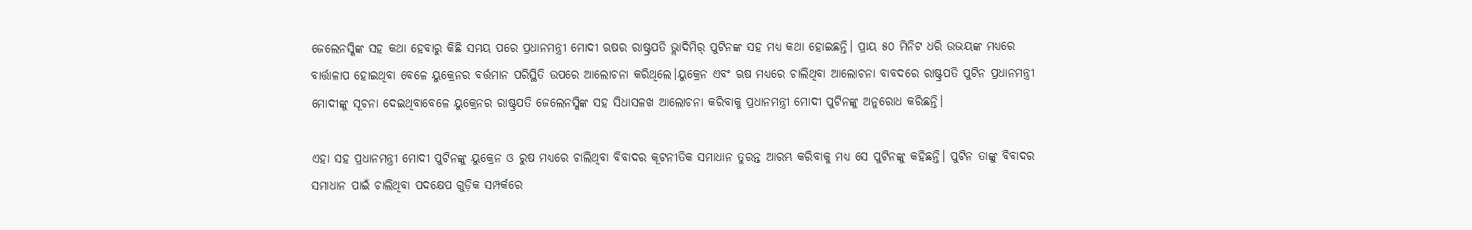ଜେଲେନସ୍କିଙ୍କ ସହ କଥା ହେବାରୁ କିଛି ସମୟ ପରେ ପ୍ରଧାନମନ୍ତ୍ରୀ ମୋଦୀ ଋଷର ରାଷ୍ଟ୍ରପତି ଭ୍ଲାଦିମିର୍ ପୁଟିନଙ୍କ ସହ ମଧ୍ୟ କଥା ହୋଇଛନ୍ତି। ପ୍ରାୟ ୫୦ ମିନିଟ ଧରି ଉଭୟଙ୍କ ମଧ୍ୟରେ ବାର୍ତ୍ତାଳାପ ହୋଇଥିବା ବେଳେ ୟୁକ୍ରେନର ବର୍ତ୍ତମାନ ପରିସ୍ଥିତି ଉପରେ ଆଲୋଚନା କରିଥିଲେ।ୟୁକ୍ରେନ ଏବଂ ଋଷ ମଧ୍ୟରେ ଚାଲିଥିବା ଆଲୋଚନା ବାବଦରେ ରାଷ୍ଟ୍ରପତି ପୁଟିନ ପ୍ରଧାନମନ୍ତ୍ରୀ ମୋଦୀଙ୍କୁ ସୂଚନା ଦେଇଥିବାବେଳେ ୟୁକ୍ରେନର ରାଷ୍ଟ୍ରପତି ଜେଲେନସ୍କିଙ୍କ ସହ ସିଧାସଳଖ ଆଲୋଚନା କରିବାକୁ ପ୍ରଧାନମନ୍ତ୍ରୀ ମୋଦୀ ପୁଟିନଙ୍କୁ ଅନୁରୋଧ କରିଛନ୍ତି।

ଏହା ସହ ପ୍ରଧାନମନ୍ତ୍ରୀ ମୋଦୀ ପୁଟିନଙ୍କୁ ୟୁକ୍ରେନ ଓ ରୁଷ ମଧ୍ୟରେ ଚାଲିଥିବା ବିବାଦର କୂଟନୀତିକ ସମାଧାନ ତୁରନ୍ତ ଆରମ୍ଭ କରିବାକୁ ମଧ୍ୟ ସେ ପୁଟିନଙ୍କୁ କହିଛନ୍ତି। ପୁଟିନ ତାଙ୍କୁ ବିବାଦର ସମାଧାନ ପାଇଁ ଚାଲିଥିବା ପଦକ୍ଷେପ ଗୁଡ଼ିକ ସମ୍ପର୍କରେ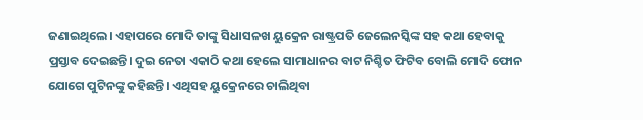ଜଣାଇଥିଲେ। ଏହାପରେ ମୋଦି ତାଙ୍କୁ ସିଧାସଳଖ ୟୁକ୍ରେନ ରାଷ୍ଟ୍ରପତି ଜେଲେନସ୍କିଙ୍କ ସହ କଥା ହେବାକୁ ପ୍ରସ୍ତାବ ଦେଇଛନ୍ତି। ଦୁଇ ନେତା ଏକାଠି କଥା ହେଲେ ସାମାଧାନର ବାଟ ନିଶ୍ଚିତ ଫିଟିବ ବୋଲି ମୋଦି ଫୋନ ଯୋଗେ ପୁଟିନଙ୍କୁ କହିଛନ୍ତି। ଏଥିସହ ୟୁକ୍ରେନରେ ଚାଲିଥିବା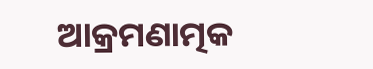ଆକ୍ରମଣାତ୍ମକ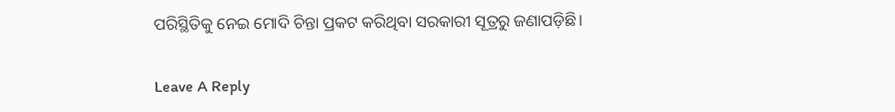ପରିସ୍ଥିତିକୁ ନେଇ ମୋଦି ଚିନ୍ତା ପ୍ରକଟ କରିଥିବା ସରକାରୀ ସୂତ୍ରରୁ ଜଣାପଡ଼ିଛି।

Leave A Reply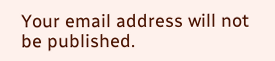Your email address will not be published.